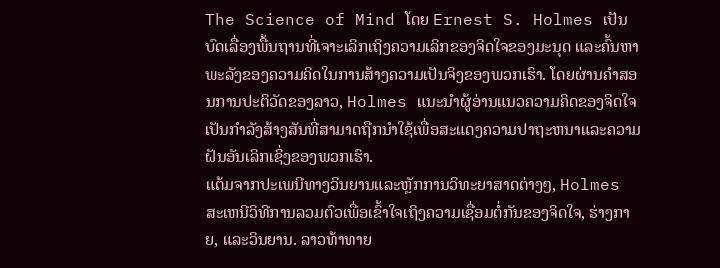The Science of Mind ໂດຍ Ernest S. Holmes ເປັນບົດເລື່ອງພື້ນຖານທີ່ເຈາະເລິກເຖິງຄວາມເລິກຂອງຈິດໃຈຂອງມະນຸດ ແລະຄົ້ນຫາພະລັງຂອງຄວາມຄິດໃນການສ້າງຄວາມເປັນຈິງຂອງພວກເຮົາ. ໂດຍຜ່ານຄໍາສອນການປະຕິວັດຂອງລາວ, Holmes ແນະນໍາຜູ້ອ່ານແນວຄວາມຄິດຂອງຈິດໃຈເປັນກໍາລັງສ້າງສັນທີ່ສາມາດຖືກນໍາໃຊ້ເພື່ອສະແດງຄວາມປາຖະຫນາແລະຄວາມຝັນອັນເລິກເຊິ່ງຂອງພວກເຮົາ.
ແຕ້ມຈາກປະເພນີທາງວິນຍານແລະຫຼັກການວິທະຍາສາດຕ່າງໆ, Holmes ສະເຫນີວິທີການລວມຕົວເພື່ອເຂົ້າໃຈເຖິງຄວາມເຊື່ອມຕໍ່ກັນຂອງຈິດໃຈ, ຮ່າງກາຍ, ແລະວິນຍານ. ລາວທ້າທາຍ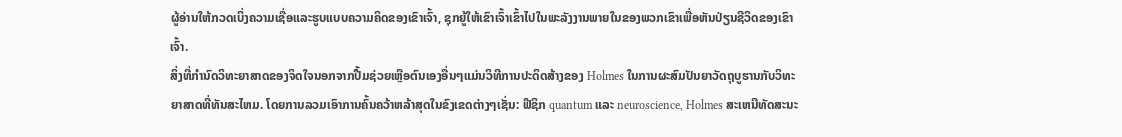ຜູ້ອ່ານໃຫ້ກວດເບິ່ງຄວາມເຊື່ອແລະຮູບແບບຄວາມຄິດຂອງເຂົາເຈົ້າ, ຊຸກຍູ້ໃຫ້ເຂົາເຈົ້າເຂົ້າໄປໃນພະລັງງານພາຍໃນຂອງພວກເຂົາເພື່ອຫັນປ່ຽນຊີວິດຂອງເຂົາເຈົ້າ.
ສິ່ງທີ່ກໍານົດວິທະຍາສາດຂອງຈິດໃຈນອກຈາກປື້ມຊ່ວຍເຫຼືອຕົນເອງອື່ນໆແມ່ນວິທີການປະດິດສ້າງຂອງ Holmes ໃນການຜະສົມປັນຍາວັດຖຸບູຮານກັບວິທະຍາສາດທີ່ທັນສະໄຫມ. ໂດຍການລວມເອົາການຄົ້ນຄວ້າຫລ້າສຸດໃນຂົງເຂດຕ່າງໆເຊັ່ນ: ຟີຊິກ quantum ແລະ neuroscience, Holmes ສະເຫນີທັດສະນະ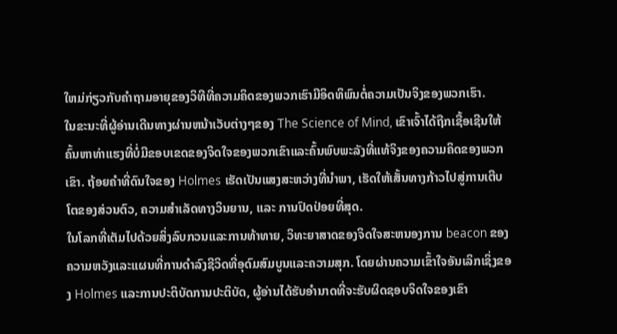ໃຫມ່ກ່ຽວກັບຄໍາຖາມອາຍຸຂອງວິທີທີ່ຄວາມຄິດຂອງພວກເຮົາມີອິດທິພົນຕໍ່ຄວາມເປັນຈິງຂອງພວກເຮົາ.
ໃນຂະນະທີ່ຜູ້ອ່ານເດີນທາງຜ່ານຫນ້າເວັບຕ່າງໆຂອງ The Science of Mind, ເຂົາເຈົ້າໄດ້ຖືກເຊື້ອເຊີນໃຫ້ຄົ້ນຫາທ່າແຮງທີ່ບໍ່ມີຂອບເຂດຂອງຈິດໃຈຂອງພວກເຂົາແລະຄົ້ນພົບພະລັງທີ່ແທ້ຈິງຂອງຄວາມຄິດຂອງພວກເຂົາ. ຖ້ອຍຄຳທີ່ດົນໃຈຂອງ Holmes ເຮັດເປັນແສງສະຫວ່າງທີ່ນຳພາ, ເຮັດໃຫ້ເສັ້ນທາງກ້າວໄປສູ່ການເຕີບໂຕຂອງສ່ວນຕົວ, ຄວາມສຳເລັດທາງວິນຍານ, ແລະ ການປົດປ່ອຍທີ່ສຸດ.
ໃນໂລກທີ່ເຕັມໄປດ້ວຍສິ່ງລົບກວນແລະການທ້າທາຍ, ວິທະຍາສາດຂອງຈິດໃຈສະຫນອງການ beacon ຂອງຄວາມຫວັງແລະແຜນທີ່ການດໍາລົງຊີວິດທີ່ອຸດົມສົມບູນແລະຄວາມສຸກ. ໂດຍຜ່ານຄວາມເຂົ້າໃຈອັນເລິກເຊິ່ງຂອງ Holmes ແລະການປະຕິບັດການປະຕິບັດ, ຜູ້ອ່ານໄດ້ຮັບອໍານາດທີ່ຈະຮັບຜິດຊອບຈິດໃຈຂອງເຂົາ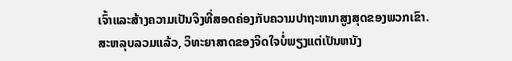ເຈົ້າແລະສ້າງຄວາມເປັນຈິງທີ່ສອດຄ່ອງກັບຄວາມປາຖະຫນາສູງສຸດຂອງພວກເຂົາ.
ສະຫລຸບລວມແລ້ວ, ວິທະຍາສາດຂອງຈິດໃຈບໍ່ພຽງແຕ່ເປັນຫນັງ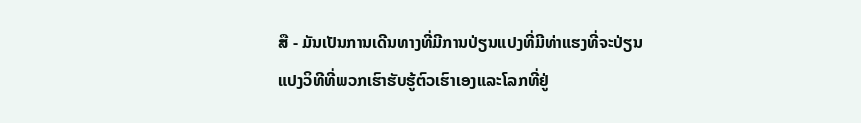ສື - ມັນເປັນການເດີນທາງທີ່ມີການປ່ຽນແປງທີ່ມີທ່າແຮງທີ່ຈະປ່ຽນແປງວິທີທີ່ພວກເຮົາຮັບຮູ້ຕົວເຮົາເອງແລະໂລກທີ່ຢູ່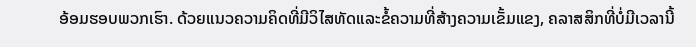ອ້ອມຮອບພວກເຮົາ. ດ້ວຍແນວຄວາມຄິດທີ່ມີວິໄສທັດແລະຂໍ້ຄວາມທີ່ສ້າງຄວາມເຂັ້ມແຂງ, ຄລາສສິກທີ່ບໍ່ມີເວລານີ້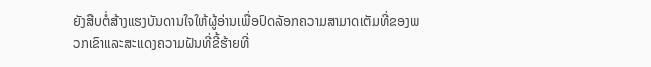ຍັງສືບຕໍ່ສ້າງແຮງບັນດານໃຈໃຫ້ຜູ້ອ່ານເພື່ອປົດລັອກຄວາມສາມາດເຕັມທີ່ຂອງພວກເຂົາແລະສະແດງຄວາມຝັນທີ່ຂີ້ຮ້າຍທີ່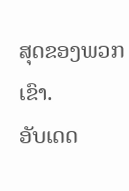ສຸດຂອງພວກເຂົາ.
ອັບເດດ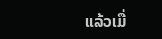ແລ້ວເມື່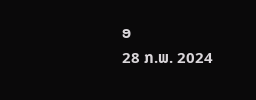ອ
28 ກ.ພ. 2024